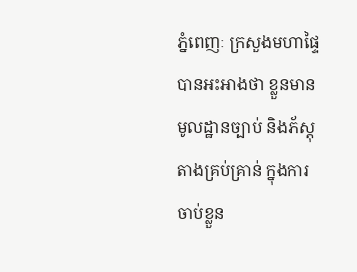ភ្នំពេញៈ ក្រសួងមហាផ្ទៃ បានអះអាងថា ខ្លួនមានមូលដ្ឋានច្បាប់ និងភ័ស្តុតាងគ្រប់គ្រាន់ ក្នុងការចាប់ខ្លួន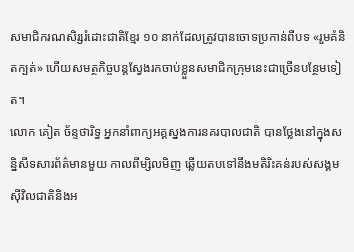សមាជិករណសិរ្សរំដោះជាតិខ្មែរ ១០ នាក់ដែលត្រូវបានចោទប្រកាន់ពីបទ «រួមគំនិតក្បត់» ហើយសមត្ថកិច្ចបន្តស្វែងរកចាប់ខ្លួនសមាជិកក្រុមនេះជាច្រើនបន្ថែមទៀត។
លោក គៀត ច័ន្ទថារិទ្ធ អ្នកនាំពាក្យអគ្គស្នងការនគរបាលជាតិ បានថ្លែងនៅក្នុងសន្និសីទសារព័ត៌មានមួយ កាលពីម្សិលមិញ ឆ្លើយតបទៅនឹងមតិរិះគន់របស់សង្គមស៊ីវិលជាតិនិងអ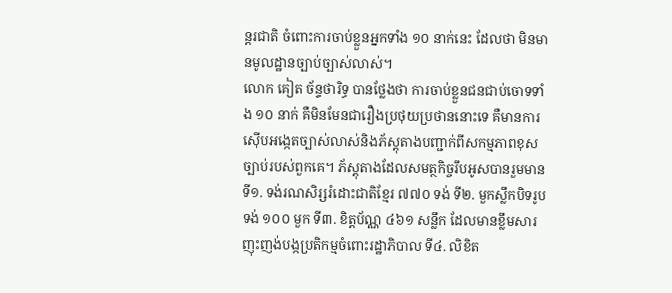ន្តរជាតិ ចំពោះការចាប់ខ្លួនអ្នកទាំង ១០ នាក់នេះ ដែលថា មិនមានមូលដ្ឋានច្បាប់ច្បាស់លាស់។
លោក គៀត ច័ន្ទថារិទ្ធ បានថ្លែងថា ការចាប់ខ្លួនជនជាប់ចោទទាំង ១០ នាក់ គឺមិនមែនជារឿងប្រថុយប្រថាននោះទេ គឺមានការស៊ើបអង្កេតច្បាស់លាស់និងភ័ស្តុតាងបញ្ជាក់ពីសកម្មភាពខុសច្បាប់របស់ពួកគេ។ ភ័ស្តុតាងដែលសមត្ថកិច្ចរឹបអូសបានរួមមាន ទី១. ទង់រណសិរ្សរំដោះជាតិខ្មែរ ៧៧០ ទង់ ទី២. មួកស្លឹកបិទរូបទង់ ១០០ មួក ទី៣. ខិត្តប័ណ្ណ ៤៦១ សន្លឹក ដែលមានខ្លឹមសារញុះញង់បង្កប្រតិកម្មចំពោះរដ្ឋាភិបាល ទី៤. លិខិត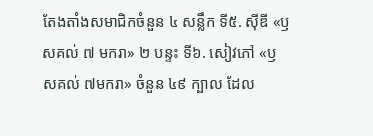តែងតាំងសមាជិកចំនួន ៤ សន្លឹក ទី៥. ស៊ីឌី «ឫសគល់ ៧ មករា» ២ បន្ទះ ទី៦. សៀវភៅ «ឫសគល់ ៧មករា» ចំនួន ៤៩ ក្បាល ដែល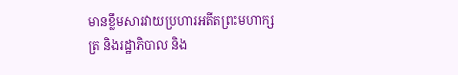មានខ្លឹមសារវាយប្រហារអតីតព្រះមហាក្សត្រ និងរដ្ឋាភិបាល និង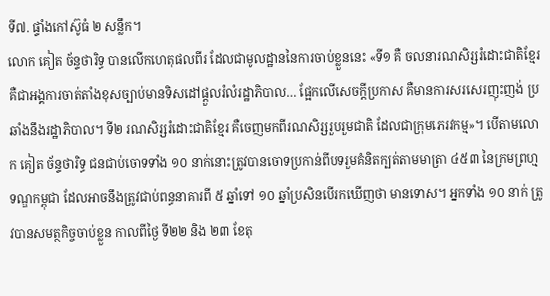ទី៧. ផ្ទាំងកៅស៊ូធំ ២ សន្លឹក។
លោក គៀត ច័ន្ទថារិទ្ធ បានលើកហេតុផលពីរ ដែលជាមូលដ្ឋាននៃការចាប់ខ្លួននេះ «ទី១ គឺ ចលនារណសិរ្សរំដោះជាតិខ្មែរ គឺជាអង្គការចាត់តាំងខុសច្បាប់មានទិសដៅផ្តួលរំលំរដ្ឋាភិបាល… ផ្អែកលើសេចក្តីប្រកាស គឺមានការសរសេរញុះញង់ ប្រឆាំងនឹងរដ្ឋាភិបាល។ ទី២ រណសិរ្សរំដោះជាតិខ្មែរ គឺចេញមកពីរណសិរ្សរួបរួមជាតិ ដែលជាក្រុមភេរវកម្ម»។ បើតាមលោក គៀត ច័ន្ទថារិទ្ធ ជនជាប់ចោទទាំង ១០ នាក់នោះត្រូវបានចោទប្រកាន់ពីបទរួមគំនិតក្បត់តាមមាត្រា ៤៥៣ នៃក្រមព្រហ្មទណ្ឌកម្ពុជា ដែលអាចនឹងត្រូវជាប់ពន្ធនាគារពី ៥ ឆ្នាំទៅ ១០ ឆ្នាំប្រសិនបើរកឃើញថា មានទោស។ អ្នកទាំង ១០ នាក់ ត្រូវបានសមត្ថកិច្ចចាប់ខ្លួន កាលពីថ្ងៃ ទី២២ និង ២៣ ខែតុ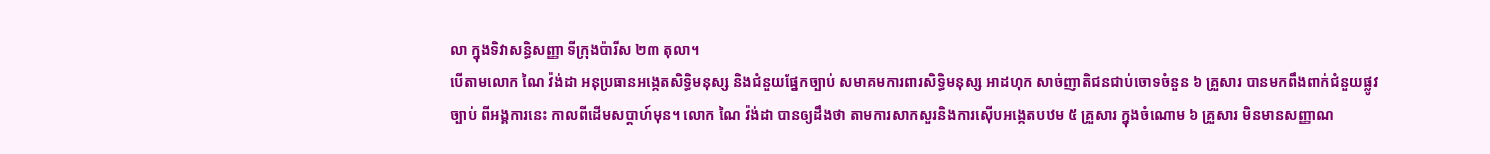លា ក្នុងទិវាសន្ធិសញ្ញា ទីក្រុងប៉ារីស ២៣ តុលា។
បើតាមលោក ណៃ វ៉ង់ដា អនុប្រធានអង្កេតសិទ្ធិមនុស្ស និងជំនួយផ្នែកច្បាប់ សមាគមការពារសិទ្ធិមនុស្ស អាដហុក សាច់ញាតិជនជាប់ចោទចំនួន ៦ គ្រួសារ បានមកពឹងពាក់ជំនួយផ្លូវច្បាប់ ពីអង្គការនេះ កាលពីដើមសប្តាហ៍មុន។ លោក ណៃ វ៉ង់ដា បានឲ្យដឹងថា តាមការសាកសួរនិងការស៊ើបអង្កេតបឋម ៥ គ្រួសារ ក្នុងចំណោម ៦ គ្រួសារ មិនមានសញ្ញាណ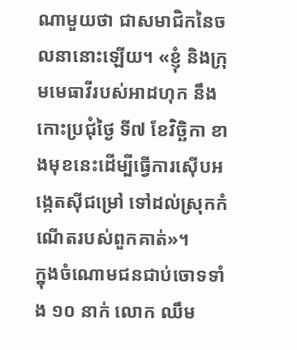ណាមួយថា ជាសមាជិកនៃចលនានោះឡើយ។ «ខ្ញុំ និងក្រុមមេធាវីរបស់អាដហុក នឹងកោះប្រជុំថ្ងៃ ទី៧ ខែវិច្ឆិកា ខាងមុខនេះដើម្បីធ្វើការស៊ើបអង្កេតស៊ីជម្រៅ ទៅដល់ស្រុកកំណើតរបស់ពួកគាត់»។
ក្នុងចំណោមជនជាប់ចោទទាំង ១០ នាក់ លោក ឈឹម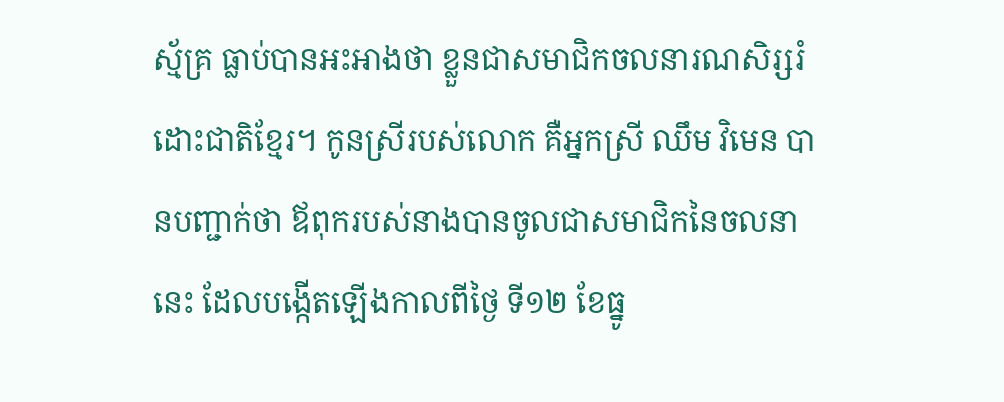ស្ម័គ្រ ធ្លាប់បានអះអាងថា ខ្លួនជាសមាជិកចលនារណសិរ្សរំដោះជាតិខ្មែរ។ កូនស្រីរបស់លោក គឺអ្នកស្រី ឈឹម វិមេន បានបញ្ជាក់ថា ឪពុករបស់នាងបានចូលជាសមាជិកនៃចលនានេះ ដែលបង្កើតឡើងកាលពីថ្ងៃ ទី១២ ខែធ្នូ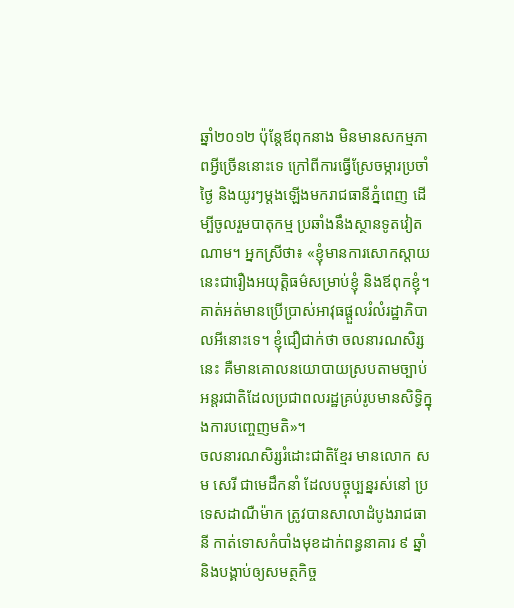ឆ្នាំ២០១២ ប៉ុន្តែឪពុកនាង មិនមានសកម្មភាពអ្វីច្រើននោះទេ ក្រៅពីការធ្វើស្រែចម្ការប្រចាំថ្ងៃ និងយូរៗម្តងឡើងមករាជធានីភ្នំពេញ ដើម្បីចូលរួមបាតុកម្ម ប្រឆាំងនឹងស្ថានទូតវៀតណាម។ អ្នកស្រីថា៖ «ខ្ញុំមានការសោកស្តាយនេះជារឿងអយុត្តិធម៌សម្រាប់ខ្ញុំ និងឪពុកខ្ញុំ។ គាត់អត់មានប្រើប្រាស់អាវុធផ្តួលរំលំរដ្ឋាភិបាលអីនោះទេ។ ខ្ញុំជឿជាក់ថា ចលនារណសិរ្សនេះ គឺមានគោលនយោបាយស្របតាមច្បាប់អន្តរជាតិដែលប្រជាពលរដ្ឋគ្រប់រូបមានសិទ្ធិក្នុងការបញ្ចេញមតិ»។
ចលនារណសិរ្សរំដោះជាតិខ្មែរ មានលោក សម សេរី ជាមេដឹកនាំ ដែលបច្ចុប្បន្នរស់នៅ ប្រទេសដាណឺម៉ាក ត្រូវបានសាលាដំបូងរាជធានី កាត់ទោសកំបាំងមុខដាក់ពន្ធនាគារ ៩ ឆ្នាំ និងបង្គាប់ឲ្យសមត្ថកិច្ច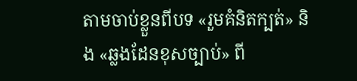តាមចាប់ខ្លួនពីបទ «រួមគំនិតក្បត់» និង «ឆ្លងដែនខុសច្បាប់» ពី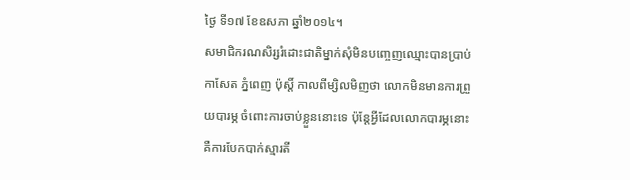ថ្ងៃ ទី១៧ ខែឧសភា ឆ្នាំ២០១៤។
សមាជិករណសិរ្សរំដោះជាតិម្នាក់សុំមិនបញ្ចេញឈ្មោះបានប្រាប់កាសែត ភ្នំពេញ ប៉ុស្តិ៍ កាលពីម្សិលមិញថា លោកមិនមានការព្រួយបារម្ភ ចំពោះការចាប់ខ្លួននោះទេ ប៉ុន្តែអ្វីដែលលោកបារម្ភនោះ គឺការបែកបាក់ស្មារតី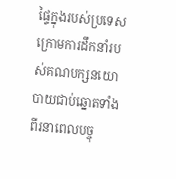ផ្ទៃក្នុងរបស់ប្រទេសក្រោមការដឹកនាំរបស់គណបក្សនយោបាយជាប់ឆ្នោតទាំងពីរនាពេលបច្ចុ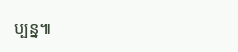ប្បន្ន៕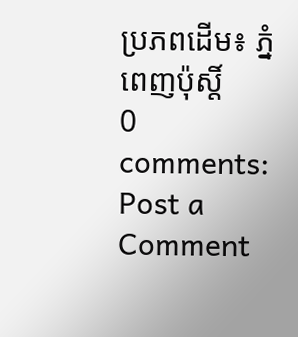ប្រភពដើម៖ ភ្នំពេញប៉ុស្តិ៍
0 comments:
Post a Comment